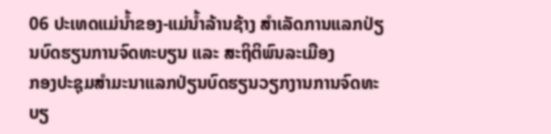06 ປະເທດແມ່ນໍ້າຂອງ-ແມ່ນໍ້າລ້ານຊ້າງ ສໍາເລັດການແລກປ່ຽນບົດຮຽນການຈົດທະບຽນ ແລະ ສະຖິຕິພົນລະເມືອງ
ກອງປະຊຸມສໍາມະນາແລກປ່ຽນບົດຮຽນວຽກງານການຈົດທະບຽ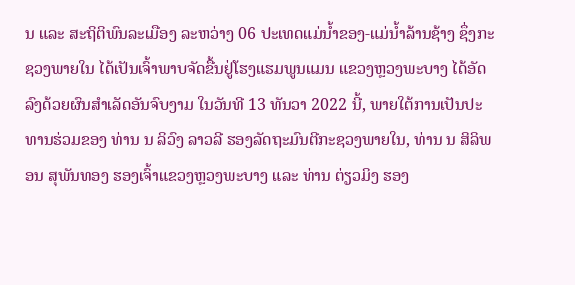ນ ແລະ ສະຖິຕິພົນລະເມືອງ ລະຫວ່າງ 06 ປະເທດແມ່ນໍ້າຂອງ-ແມ່ນໍ້າລ້ານຊ້າງ ຊຶ່ງກະຊວງພາຍໃນ ໄດ້ເປັນເຈົ້າພາບຈັດຂື້ນຢູ່ໂຮງແຮມພູນແມນ ແຂວງຫຼວງພະບາງ ໄດ້ອັດລົງດ້ວຍຜົນສໍາເລັດອັນຈົບງາມ ໃນວັນທີ 13 ທັນວາ 2022 ນີ້, ພາຍໃຕ້ການເປັນປະທານຮ່ວມຂອງ ທ່ານ ນ ລິວົງ ລາວລີ ຮອງລັດຖະມົນຕີກະຊວງພາຍໃນ, ທ່ານ ນ ສິລິພອນ ສຸພັນທອງ ຮອງເຈົ້າແຂວງຫຼວງພະບາງ ແລະ ທ່ານ ຕ່ຽວມິງ ຮອງ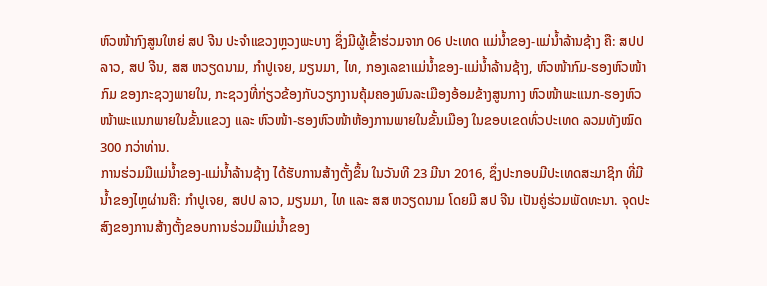ຫົວໜ້າກົງສູນໃຫຍ່ ສປ ຈີນ ປະຈໍາແຂວງຫຼວງພະບາງ ຊຶ່ງມີຜູ້ເຂົ້າຮ່ວມຈາກ 06 ປະເທດ ແມ່ນໍ້າຂອງ-ແມ່ນໍ້າລ້ານຊ້າງ ຄື: ສປປ ລາວ, ສປ ຈີນ, ສສ ຫວຽດນາມ, ກໍາປູເຈຍ, ມຽນມາ, ໄທ, ກອງເລຂາແມ່ນໍ້າຂອງ-ແມ່ນໍ້າລ້ານຊ້າງ, ຫົວໜ້າກົມ-ຮອງຫົວໜ້າກົມ ຂອງກະຊວງພາຍໃນ, ກະຊວງທີ່ກ່ຽວຂ້ອງກັບວຽກງານຄຸ້ມຄອງພົນລະເມືອງອ້ອມຂ້າງສູນກາງ ຫົວໜ້າພະແນກ-ຮອງຫົວໜ້າພະແນກພາຍໃນຂັ້ນແຂວງ ແລະ ຫົວໜ້າ-ຮອງຫົວໜ້າຫ້ອງການພາຍໃນຂັ້ນເມືອງ ໃນຂອບເຂດທົ່ວປະເທດ ລວມທັງໝົດ 300 ກວ່າທ່ານ.
ການຮ່ວມມືແມ່ນໍ້າຂອງ-ແມ່ນໍ້າລ້ານຊ້າງ ໄດ້ຮັບການສ້າງຕັ້ງຂຶ້ນ ໃນວັນທີ 23 ມີນາ 2016, ຊຶ່ງປະກອບມີປະເທດສະມາຊິກ ທີ່ມີນໍ້າຂອງໄຫຼຜ່ານຄື: ກໍາປູເຈຍ, ສປປ ລາວ, ມຽນມາ, ໄທ ແລະ ສສ ຫວຽດນາມ ໂດຍມີ ສປ ຈີນ ເປັນຄູ່ຮ່ວມພັດທະນາ. ຈຸດປະສົງຂອງການສ້າງຕັ້ງຂອບການຮ່ວມມືແມ່ນໍ້າຂອງ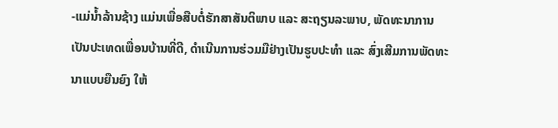-ແມ່ນໍ້າລ້ານຊ້າງ ແມ່ນເພື່ອສືບຕໍ່ຮັກສາສັນຕິພາບ ແລະ ສະຖຽນລະພາບ, ພັດທະນາການເປັນປະເທດເພື່ອນບ້ານທີ່ດີ, ດໍາເນີນການຮ່ວມມືຢ່າງເປັນຮູບປະທໍາ ແລະ ສົ່ງເສີມການພັດທະນາແບບຍືນຍົງ ໃຫ້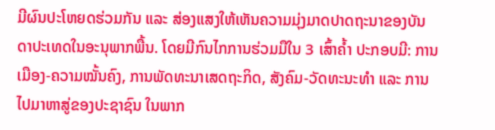ມີຜົນປະໂຫຍດຮ່ວມກັນ ແລະ ສ່ອງແສງໃຫ້ເຫັນຄວາມມຸ່ງມາດປາດຖະນາຂອງບັນດາປະເທດໃນອະນຸພາກພື້ນ. ໂດຍມີກົນໄກການຮ່ວມມືໃນ 3 ເສົ້າຄໍ້າ ປະກອບມີ: ການເມືອງ-ຄວາມໝັ້ນຄົງ, ການພັດທະນາເສດຖະກິດ, ສັງຄົມ-ວັດທະນະທໍາ ແລະ ການໄປມາຫາສູ່ຂອງປະຊາຊົນ ໃນພາກ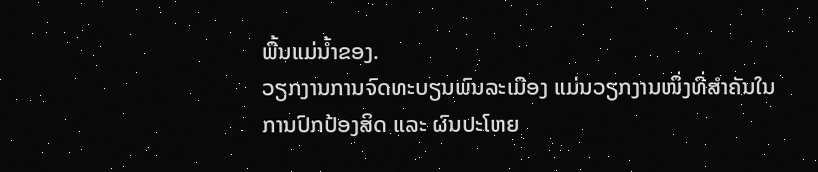ພື້ນແມ່ນໍ້າຂອງ.
ວຽກງານການຈົດທະບຽນພົນລະເມືອງ ແມ່ນວຽກງານໜຶ່ງທີ່ສໍາຄັນໃນການປົກປ້ອງສິດ ແລະ ຜົນປະໂຫຍ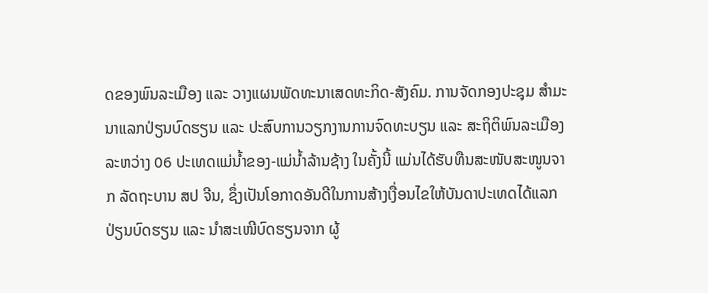ດຂອງພົນລະເມືອງ ແລະ ວາງແຜນພັດທະນາເສດທະກິດ-ສັງຄົມ. ການຈັດກອງປະຊຸມ ສໍາມະນາແລກປ່ຽນບົດຮຽນ ແລະ ປະສົບການວຽກງານການຈົດທະບຽນ ແລະ ສະຖິຕິພົນລະເມືອງ ລະຫວ່າງ 06 ປະເທດແມ່ນໍ້າຂອງ-ແມ່ນໍ້າລ້ານຊ້າງ ໃນຄັ້ງນີ້ ແມ່ນໄດ້ຮັບທືນສະໜັບສະໜູນຈາກ ລັດຖະບານ ສປ ຈີນ, ຊຶ່ງເປັນໂອກາດອັນດີໃນການສ້າງເງື່ອນໄຂໃຫ້ບັນດາປະເທດໄດ້ແລກປ່ຽນບົດຮຽນ ແລະ ນໍາສະເໜີບົດຮຽນຈາກ ຜູ້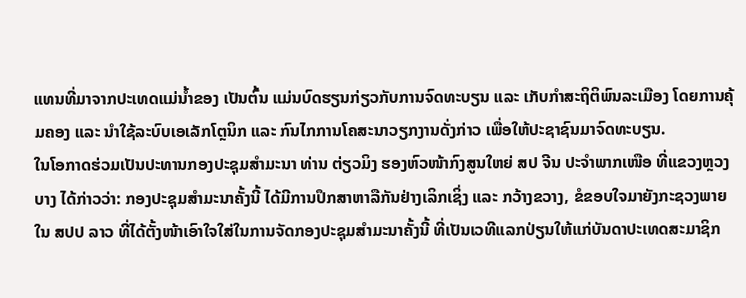ແທນທີ່ມາຈາກປະເທດແມ່ນໍ້າຂອງ ເປັນຕົ້ນ ແມ່ນບົດຮຽນກ່ຽວກັບການຈົດທະບຽນ ແລະ ເກັບກໍາສະຖິຕິພົນລະເມືອງ ໂດຍການຄຸ້ມຄອງ ແລະ ນໍາໃຊ້ລະບົບເອເລັກໂຕຼນິກ ແລະ ກົນໄກການໂຄສະນາວຽກງານດັ່ງກ່າວ ເພື່ອໃຫ້ປະຊາຊົນມາຈົດທະບຽນ.
ໃນໂອກາດຮ່ວມເປັນປະທານກອງປະຊຸມສໍາມະນາ ທ່ານ ຕ່ຽວມິງ ຮອງຫົວໜ້າກົງສູນໃຫຍ່ ສປ ຈີນ ປະຈໍາພາກເໜືອ ທີ່ແຂວງຫຼວງບາງ ໄດ້ກ່າວວ່າ: ກອງປະຊຸມສໍາມະນາຄັ້ງນີ້ ໄດ້ມີການປຶກສາຫາລືກັນຢ່າງເລິກເຊິ່ງ ແລະ ກວ້າງຂວາງ, ຂໍຂອບໃຈມາຍັງກະຊວງພາຍໃນ ສປປ ລາວ ທີ່ໄດ້ຕັ້ງໜ້າເອົາໃຈໃສ່ໃນການຈັດກອງປະຊຸມສໍາມະນາຄັ້ງນີ້ ທີ່ເປັນເວທີແລກປ່ຽນໃຫ້ແກ່ບັນດາປະເທດສະມາຊິກ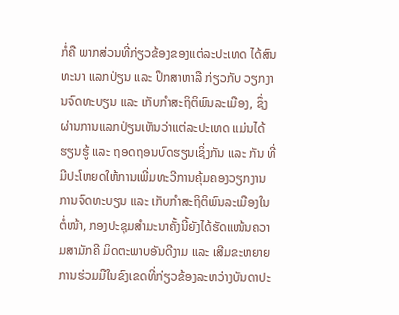ກໍ່ຄື ພາກສ່ວນທີ່ກ່ຽວຂ້ອງຂອງແຕ່ລະປະເທດ ໄດ້ສົນທະນາ ແລກປ່ຽນ ແລະ ປຶກສາຫາລື ກ່ຽວກັບ ວຽກງານຈົດທະບຽນ ແລະ ເກັບກໍາສະຖິຕິພົນລະເມືອງ, ຊຶ່ງຜ່ານການແລກປ່ຽນເຫັນວ່າແຕ່ລະປະເທດ ແມ່ນໄດ້ຮຽນຮູ້ ແລະ ຖອດຖອນບົດຮຽນເຊິ່ງກັນ ແລະ ກັນ ທີ່ມີປະໂຫຍດໃຫ້ການເພີ່ມທະວີການຄຸ້ມຄອງວຽກງານການຈົດທະບຽນ ແລະ ເກັບກໍາສະຖິຕິພົນລະເມືອງໃນຕໍ່ໜ້າ, ກອງປະຊຸມສໍາມະນາຄັ້ງນີ້ຍັງໄດ້ຮັດແໜ້ນຄວາມສາມັກຄີ ມິດຕະພາບອັນດີງາມ ແລະ ເສີມຂະຫຍາຍການຮ່ວມມືໃນຂົງເຂດທີ່ກ່ຽວຂ້ອງລະຫວ່າງບັນດາປະ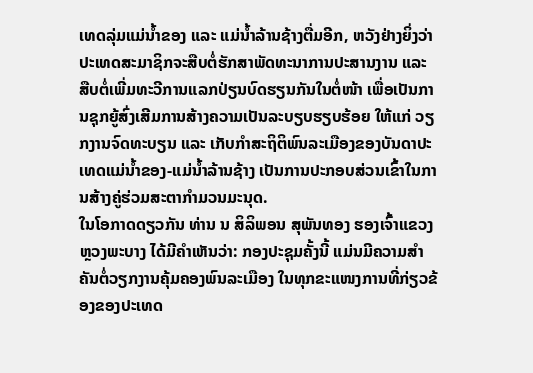ເທດລຸ່ມແມ່ນ້ຳຂອງ ແລະ ແມ່ນໍ້າລ້ານຊ້າງຕື່ມອີກ, ຫວັງຢ່າງຍິ່ງວ່າປະເທດສະມາຊິກຈະສືບຕໍ່ຮັກສາພັດທະນາການປະສານງານ ແລະ ສືບຕໍ່ເພີ່ມທະວີການແລກປ່ຽນບົດຮຽນກັນໃນຕໍ່ໜ້າ ເພື່ອເປັນການຊຸກຍູ້ສົ່ງເສີມການສ້າງຄວາມເປັນລະບຽບຮຽບຮ້ອຍ ໃຫ້ແກ່ ວຽກງານຈົດທະບຽນ ແລະ ເກັບກໍາສະຖິຕິພົນລະເມືອງຂອງບັນດາປະເທດແມ່ນໍ້າຂອງ-ແມ່ນໍ້າລ້ານຊ້າງ ເປັນການປະກອບສ່ວນເຂົ້າໃນການສ້າງຄູ່ຮ່ວມສະຕາກໍາມວນມະນຸດ.
ໃນໂອກາດດຽວກັນ ທ່ານ ນ ສິລິພອນ ສຸພັນທອງ ຮອງເຈົ້າແຂວງຫຼວງພະບາງ ໄດ້ມີຄໍາເຫັນວ່າ: ກອງປະຊຸມຄັ້ງນີ້ ແມ່ນມີຄວາມສໍາຄັນຕໍ່ວຽກງານຄຸ້ມຄອງພົນລະເມືອງ ໃນທຸກຂະແໜງການທີ່ກ່ຽວຂ້ອງຂອງປະເທດ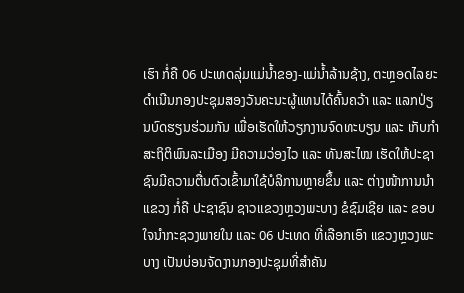ເຮົາ ກໍ່ຄື 06 ປະເທດລຸ່ມແມ່ນໍ້າຂອງ-ແມ່ນໍ້າລ້ານຊ້າງ, ຕະຫຼອດໄລຍະດໍາເນີນກອງປະຊຸມສອງວັນຄະນະຜູ້ແທນໄດ້ຄົ້ນຄວ້າ ແລະ ແລກປ່ຽນບົດຮຽນຮ່ວມກັນ ເພື່ອເຮັດໃຫ້ວຽກງານຈົດທະບຽນ ແລະ ເກັບກໍາສະຖິຕິພົນລະເມືອງ ມີຄວາມວ່ອງໄວ ແລະ ທັນສະໄໝ ເຮັດໃຫ້ປະຊາຊົນມີຄວາມຕື່ນຕົວເຂົ້າມາໃຊ້ບໍລິການຫຼາຍຂຶ້ນ ແລະ ຕ່າງໜ້າການນໍາແຂວງ ກໍ່ຄື ປະຊາຊົນ ຊາວແຂວງຫຼວງພະບາງ ຂໍຊົມເຊີຍ ແລະ ຂອບໃຈນໍາກະຊວງພາຍໃນ ແລະ 06 ປະເທດ ທີ່ເລືອກເອົາ ແຂວງຫຼວງພະບາງ ເປັນບ່ອນຈັດງານກອງປະຊຸມທີ່ສໍາຄັນ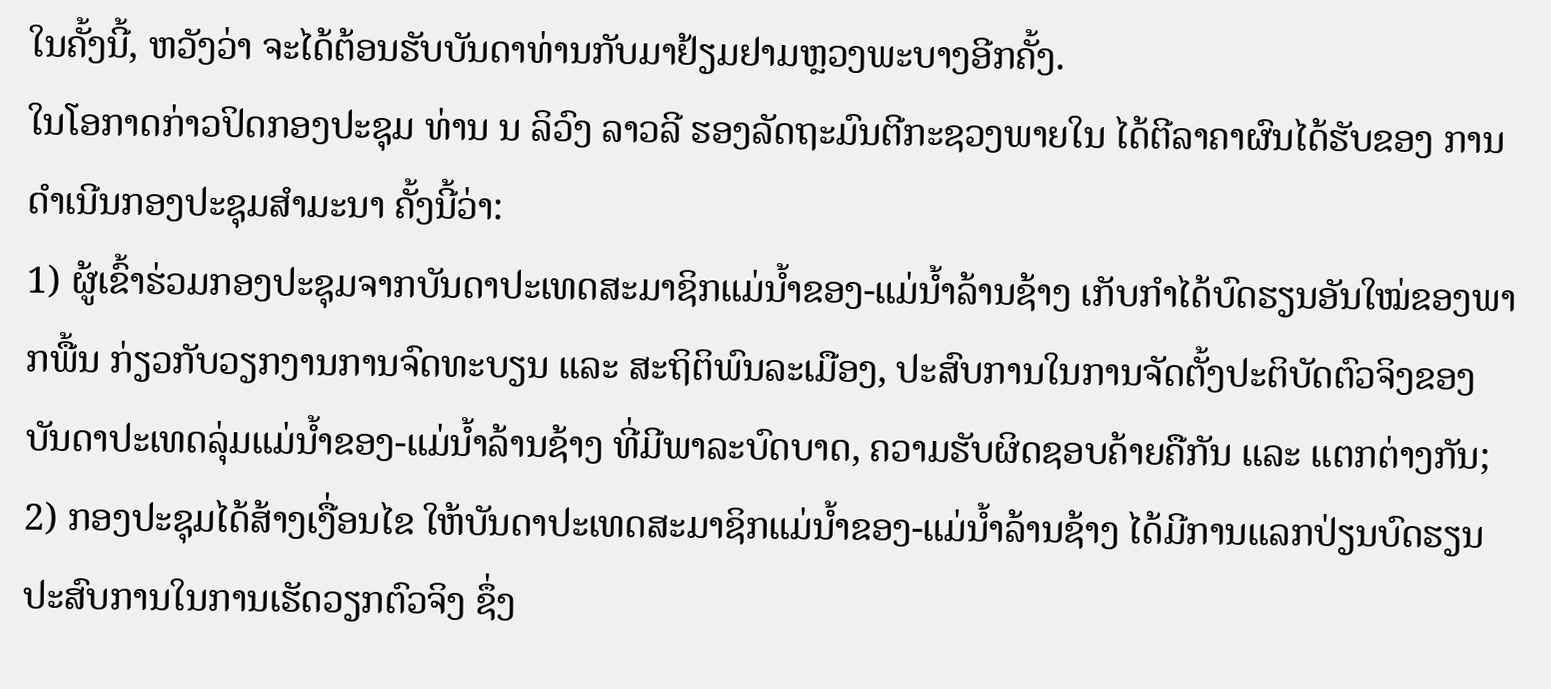ໃນຄັ້ງນີ້, ຫວັງວ່າ ຈະໄດ້ຕ້ອນຮັບບັນດາທ່ານກັບມາຢ້ຽມຢາມຫຼວງພະບາງອີກຄັ້ງ.
ໃນໂອກາດກ່າວປິດກອງປະຊຸມ ທ່ານ ນ ລິວົງ ລາວລີ ຮອງລັດຖະມົນຕີກະຊວງພາຍໃນ ໄດ້ຕີລາຄາຜົນໄດ້ຮັບຂອງ ການດໍາເນີນກອງປະຊຸມສໍາມະນາ ຄັ້ງນີ້ວ່າ:
1) ຜູ້ເຂົ້າຮ່ວມກອງປະຊຸມຈາກບັນດາປະເທດສະມາຊິກແມ່ນໍ້າຂອງ-ແມ່ນໍ້າລ້ານຊ້າງ ເກັບກໍາໄດ້ບົດຮຽນອັນໃໝ່ຂອງພາກພື້ນ ກ່ຽວກັບວຽກງານການຈົດທະບຽນ ແລະ ສະຖິຕິພົນລະເມືອງ, ປະສົບການໃນການຈັດຕັ້ງປະຕິບັດຕົວຈິງຂອງ ບັນດາປະເທດລຸ່ມແມ່ນໍ້າຂອງ-ແມ່ນໍ້າລ້ານຊ້າງ ທີ່ມີພາລະບົດບາດ, ຄວາມຮັບຜິດຊອບຄ້າຍຄືກັນ ແລະ ແຕກຕ່າງກັນ;
2) ກອງປະຊຸມໄດ້ສ້າງເງື່ອນໄຂ ໃຫ້ບັນດາປະເທດສະມາຊິກແມ່ນໍ້າຂອງ-ແມ່ນໍ້າລ້ານຊ້າງ ໄດ້ມີການແລກປ່ຽນບົດຮຽນປະສົບການໃນການເຮັດວຽກຕົວຈິງ ຊຶ່ງ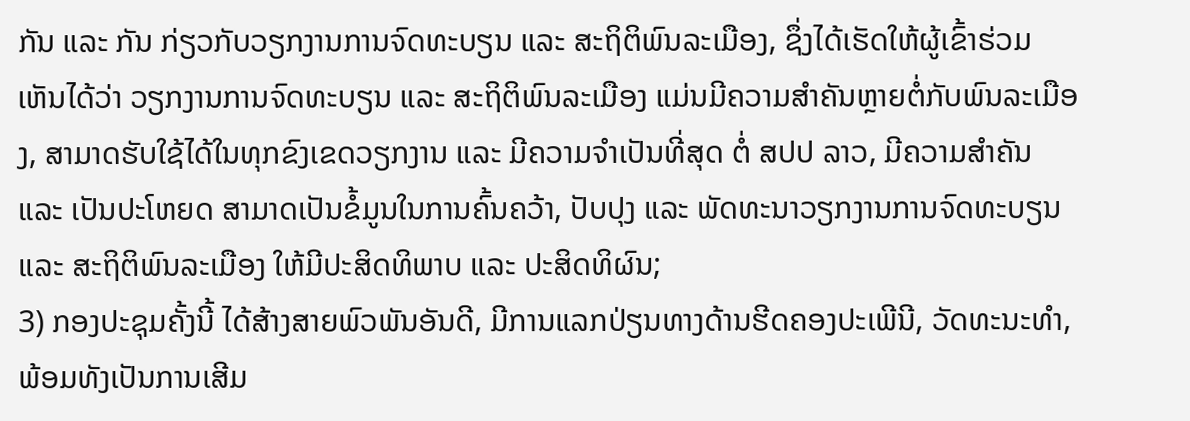ກັນ ແລະ ກັນ ກ່ຽວກັບວຽກງານການຈົດທະບຽນ ແລະ ສະຖິຕິພົນລະເມືອງ, ຊຶ່ງໄດ້ເຮັດໃຫ້ຜູ້ເຂົ້າຮ່ວມ ເຫັນໄດ້ວ່າ ວຽກງານການຈົດທະບຽນ ແລະ ສະຖິຕິພົນລະເມືອງ ແມ່ນມີຄວາມສໍາຄັນຫຼາຍຕໍ່ກັບພົນລະເມືອງ, ສາມາດຮັບໃຊ້ໄດ້ໃນທຸກຂົງເຂດວຽກງານ ແລະ ມີຄວາມຈໍາເປັນທີ່ສຸດ ຕໍ່ ສປປ ລາວ, ມີຄວາມສຳຄັນ ແລະ ເປັນປະໂຫຍດ ສາມາດເປັນຂໍ້ມູນໃນການຄົ້ນຄວ້າ, ປັບປຸງ ແລະ ພັດທະນາວຽກງານການຈົດທະບຽນ ແລະ ສະຖິຕິພົນລະເມືອງ ໃຫ້ມີປະສິດທິພາບ ແລະ ປະສິດທິຜົນ;
3) ກອງປະຊຸມຄັ້ງນີ້ ໄດ້ສ້າງສາຍພົວພັນອັນດີ, ມີການແລກປ່ຽນທາງດ້ານຮີດຄອງປະເພີນີ, ວັດທະນະທໍາ, ພ້ອມທັງເປັນການເສີມ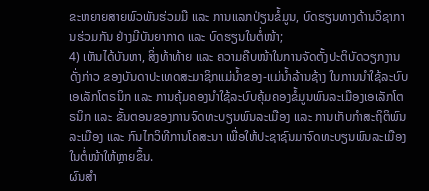ຂະຫຍາຍສາຍພົວພັນຮ່ວມມື ແລະ ການແລກປ່ຽນຂໍ້ມູນ, ບົດຮຽນທາງດ້ານວິຊາການຮ່ວມກັນ ຢ່າງມີບັນຍາກາດ ແລະ ບົດຮຽນໃນຕໍ່ໜ້າ;
4) ເຫັນໄດ້ບັນຫາ, ສິ່ງທ້າທ້າຍ ແລະ ຄວາມຄືບໜ້າໃນການຈັດຕັ້ງປະຕິບັດວຽກງານດັ່ງກ່າວ ຂອງບັນດາປະເທດສະມາຊິກແມ່ນໍ້າຂອງ-ແມ່ນໍ້າລ້ານຊ້າງ ໃນການນໍາໃຊ້ລະບົບເອເລັກໂຕຣນິກ ແລະ ການຄຸ້ມຄອງນໍາໃຊ້ລະບົບຄຸ້ມຄອງຂໍ້ມູນພົນລະເມືອງເອເລັກໂຕຣນິກ ແລະ ຂັ້ນຕອນຂອງການຈົດທະບຽນພົນລະເມືອງ ແລະ ການເກັບກໍາສະຖິຕິພົນລະເມືອງ ແລະ ກົນໄກວິທີການໂຄສະນາ ເພື່ອໃຫ້ປະຊາຊົນມາຈົດທະບຽນພົນລະເມືອງ ໃນຕໍ່ໜ້າໃຫ້ຫຼາຍຂຶ້ນ.
ຜົນສໍາ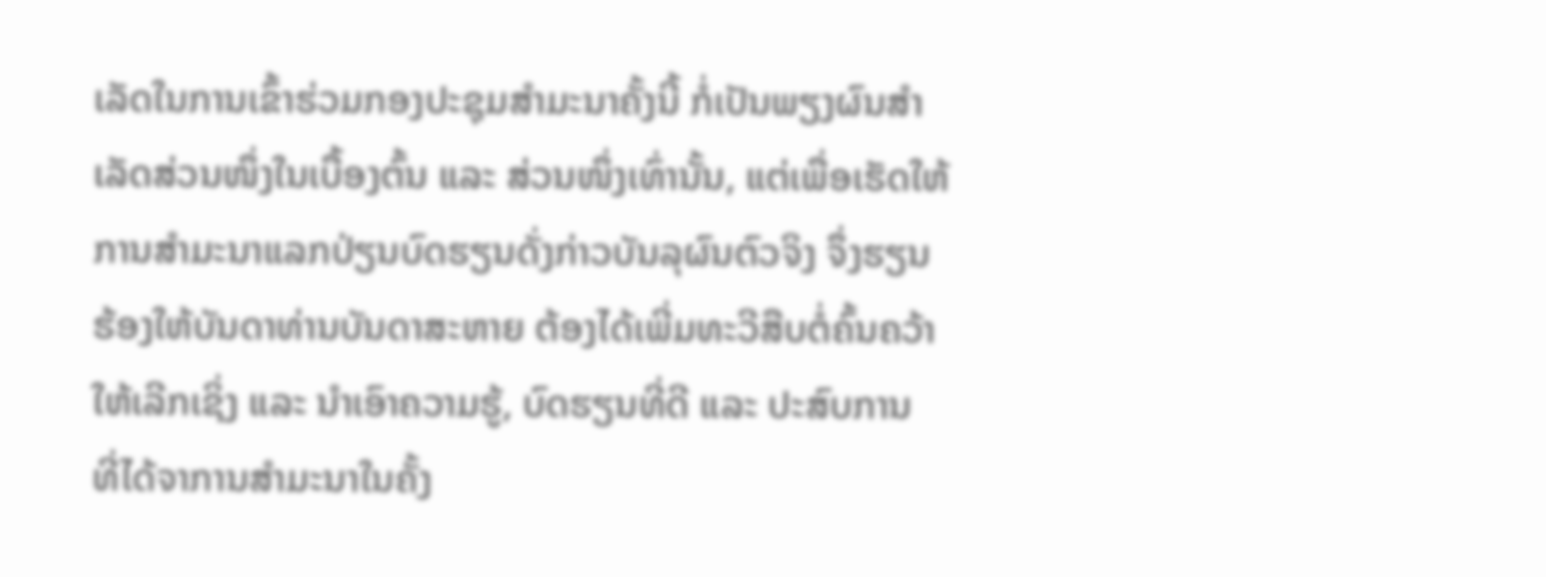ເລັດໃນການເຂົ້າຮ່ວມກອງປະຊຸມສໍາມະນາຄັ້ງນີ້ ກໍ່ເປັນພຽງຜົນສໍາເລັດສ່ວນໜຶ່ງໃນເບື້ອງຕົ້ນ ແລະ ສ່ວນໜຶ່ງເທົ່ານັ້ນ, ແຕ່ເພື່ອເຮັດໃຫ້ການສໍາມະນາແລກປ່ຽນບົດຮຽນດັ່ງກ່າວບັນລຸຜົນຕົວຈິງ ຈຶ່ງຮຽນຮ້ອງໃຫ້ບັນດາທ່ານບັນດາສະຫາຍ ຕ້ອງໄດ້ເພີ່ມທະວີສືບຕໍ່ຄົ້ນຄວ້າໃຫ້ເລີກເຊິ່ງ ແລະ ນໍາເອົາຄວາມຮູ້, ບົດຮຽນທີ່ດີ ແລະ ປະສົບການ ທີ່ໄດ້ຈາການສໍາມະນາໃນຄັ້ງ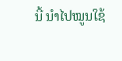ນີ້ ນໍາໄປໝູນໃຊ້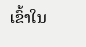ເຂົ້າໃນ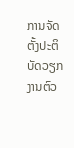ການຈັດຕັ້ງປະຕິບັດວຽກງານຕົວ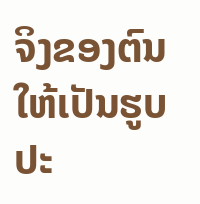ຈິງຂອງຕົນ ໃຫ້ເປັນຮູບປະ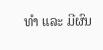ທໍາ ແລະ ມີຜົນ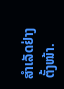ສໍາເລັດຢ່າງຕັ້ງໜ້າ.